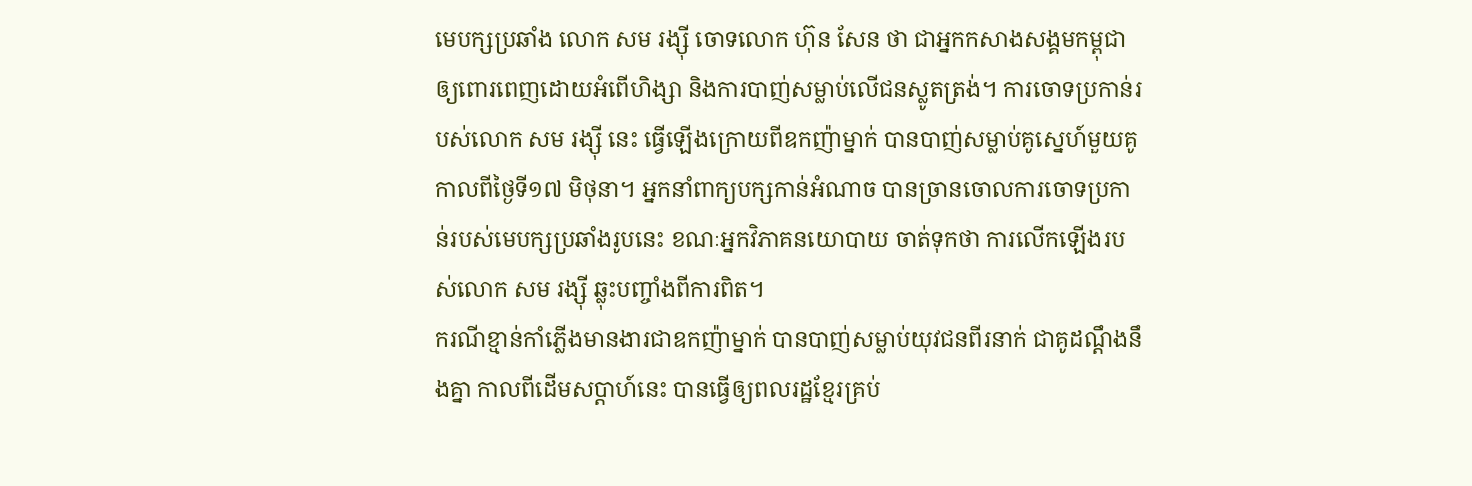មេបក្សប្រឆាំង លោក សម រង្ស៊ី ចោទលោក ហ៊ុន សែន ថា ជាអ្នកកសាងសង្គមកម្ពុជាឲ្យពោរពេញដោយអំពើហិង្សា និងការបាញ់សម្លាប់លើជនស្លូតត្រង់។ ការចោទប្រកាន់របស់លោក សម រង្ស៊ី នេះ ធ្វើឡើងក្រោយពីឧកញ៉ាម្នាក់ បានបាញ់សម្លាប់គូស្នេហ៍មួយគូ កាលពីថ្ងៃទី១៧ មិថុនា។ អ្នកនាំពាក្យបក្សកាន់អំណាច បានច្រានចោលការចោទប្រកាន់របស់មេបក្សប្រឆាំងរូបនេះ ខណៈអ្នកវិភាគនយោបាយ ចាត់ទុកថា ការលើកឡើងរបស់លោក សម រង្ស៊ី ឆ្លុះបញ្ចាំងពីការពិត។
ករណីខ្មាន់កាំភ្លើងមានងារជាឧកញ៉ាម្នាក់ បានបាញ់សម្លាប់យុវជនពីរនាក់ ជាគូដណ្ដឹងនឹងគ្នា កាលពីដើមសប្តាហ៍នេះ បានធ្វើឲ្យពលរដ្ឋខ្មែរគ្រប់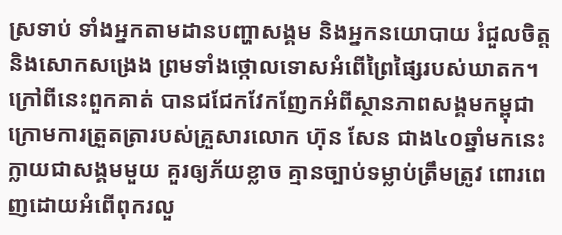ស្រទាប់ ទាំងអ្នកតាមដានបញ្ហាសង្គម និងអ្នកនយោបាយ រំជួលចិត្ត និងសោកសង្រេង ព្រមទាំងថ្កោលទោសអំពើព្រៃផ្សៃរបស់ឃាតក។ ក្រៅពីនេះពួកគាត់ បានជជែកវែកញែកអំពីស្ថានភាពសង្គមកម្ពុជាក្រោមការត្រួតត្រារបស់គ្រួសារលោក ហ៊ុន សែន ជាង៤០ឆ្នាំមកនេះ ក្លាយជាសង្គមមួយ គួរឲ្យភ័យខ្លាច គ្មានច្បាប់ទម្លាប់ត្រឹមត្រូវ ពោរពេញដោយអំពើពុករលួ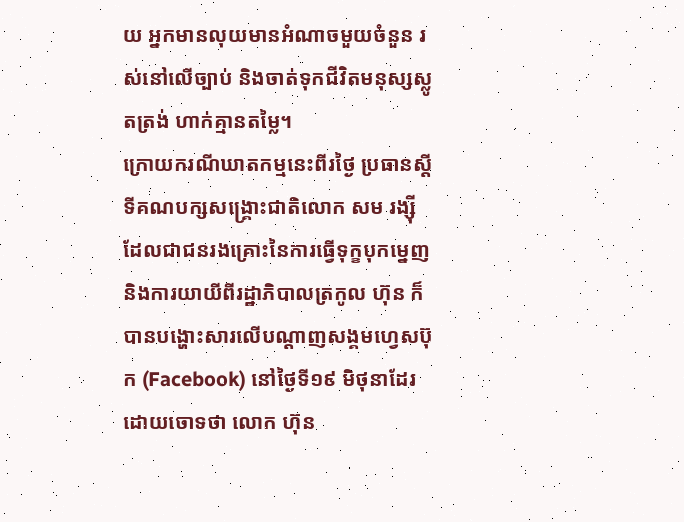យ អ្នកមានលុយមានអំណាចមួយចំនួន រស់នៅលើច្បាប់ និងចាត់ទុកជីវិតមនុស្សស្លូតត្រង់ ហាក់គ្មានតម្លៃ។
ក្រោយករណីឃាតកម្មនេះពីរថ្ងៃ ប្រធានស្តីទីគណបក្សសង្គ្រោះជាតិលោក សម រង្ស៊ី ដែលជាជនរងគ្រោះនៃការធ្វើទុក្ខបុកម្នេញ និងការយាយីពីរដ្ឋាភិបាលត្រកូល ហ៊ុន ក៏បានបង្ហោះសារលើបណ្ដាញសង្គមហ្វេសប៊ុក (Facebook) នៅថ្ងៃទី១៩ មិថុនាដែរ ដោយចោទថា លោក ហ៊ុន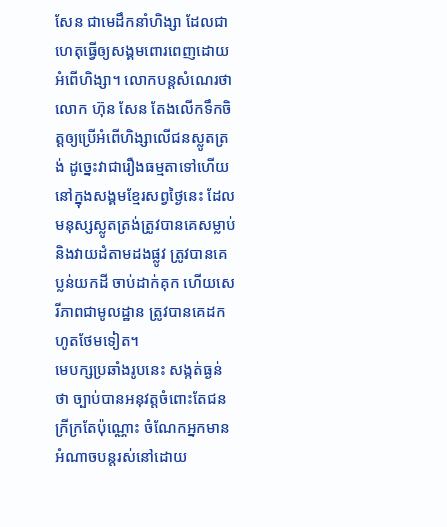សែន ជាមេដឹកនាំហិង្សា ដែលជាហេតុធ្វើឲ្យសង្គមពោរពេញដោយអំពើហិង្សា។ លោកបន្តសំណេរថា លោក ហ៊ុន សែន តែងលើកទឹកចិត្តឲ្យប្រើអំពើហិង្សាលើជនស្លូតត្រង់ ដូច្នេះវាជារឿងធម្មតាទៅហើយនៅក្នុងសង្គមខ្មែរសព្វថ្ងៃនេះ ដែលមនុស្សស្លូតត្រង់ត្រូវបានគេសម្លាប់ និងវាយដំតាមដងផ្លូវ ត្រូវបានគេប្លន់យកដី ចាប់ដាក់គុក ហើយសេរីភាពជាមូលដ្ឋាន ត្រូវបានគេដកហូតថែមទៀត។
មេបក្សប្រឆាំងរូបនេះ សង្កត់ធ្ងន់ថា ច្បាប់បានអនុវត្តចំពោះតែជនក្រីក្រតែប៉ុណ្ណោះ ចំណែកអ្នកមានអំណាចបន្តរស់នៅដោយ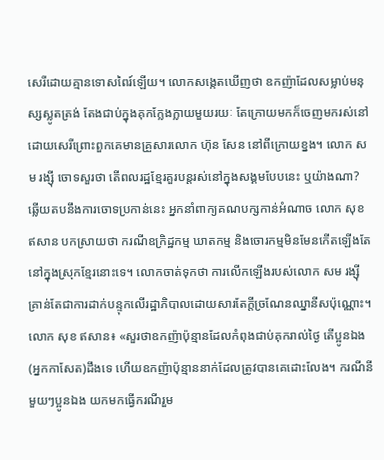សេរីដោយគ្មានទោសពៃរ៍ឡើយ។ លោកសង្កេតឃើញថា ឧកញ៉ាដែលសម្លាប់មនុស្សស្លូតត្រង់ តែងជាប់ក្នុងគុកក្លែងក្លាយមួយរយៈ តែក្រោយមកក៏ចេញមករស់នៅដោយសេរីព្រោះពួកគេមានគ្រួសារលោក ហ៊ុន សែន នៅពីក្រោយខ្នង។ លោក សម រង្ស៊ី ចោទសួរថា តើពលរដ្ឋខ្មែរគួរបន្តរស់នៅក្នុងសង្គមបែបនេះ ឬយ៉ាងណា?
ឆ្លើយតបនឹងការចោទប្រកាន់នេះ អ្នកនាំពាក្យគណបក្សកាន់អំណាច លោក សុខ ឥសាន បកស្រាយថា ករណីឧក្រិដ្ឋកម្ម ឃាតកម្ម និងចោរកម្មមិនមែនកើតឡើងតែ នៅក្នុងស្រុកខ្មែរនោះទេ។ លោកចាត់ទុកថា ការលើកឡើងរបស់លោក សម រង្ស៊ី គ្រាន់តែជាការដាក់បន្ទុកលើរដ្ឋាភិបាលដោយសារតែក្តីច្រណែនឈ្នានីសប៉ុណ្ណោះ។
លោក សុខ ឥសាន៖ «សួរថាឧកញ៉ាប៉ុន្មានដែលកំពុងជាប់គុករាល់ថ្ងៃ តើប្អូនឯង(អ្នកកាសែត)ដឹងទេ ហើយឧកញ៉ាប៉ុន្មាននាក់ដែលត្រូវបានគេដោះលែង។ ករណីនីមួយៗប្អូនឯង យកមកធ្វើករណីរួម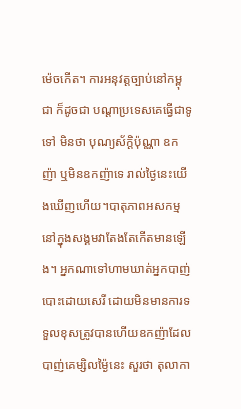ម៉េចកើត។ ការអនុវត្តច្បាប់នៅកម្ពុជា ក៏ដូចជា បណ្តាប្រទេសគេធ្វើជាទូទៅ មិនថា បុណ្យស័ក្តិប៉ុណ្ណា ឧកញ៉ា ឬមិនឧកញ៉ាទេ រាល់ថ្ងៃនេះយើងឃើញហើយ។បាតុភាពអសកម្មនៅក្នុងសង្គមវាតែងតែកើតមានឡើង។ អ្នកណាទៅហាមឃាត់អ្នកបាញ់បោះដោយសេរី ដោយមិនមានការទទួលខុសត្រូវបានហើយឧកញ៉ាដែលបាញ់គេម្សិលម្ង៉ៃនេះ សួរថា តុលាកា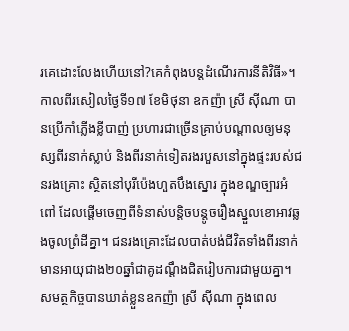រគេដោះលែងហើយនៅ?គេកំពុងបន្តដំណើរការនីតិវិធី»។
កាលពីរសៀលថ្ងៃទី១៧ ខែមិថុនា ឧកញ៉ា ស្រី ស៊ីណា បានប្រើកាំភ្លើងខ្លីបាញ់ ប្រហារជាច្រើនគ្រាប់បណ្តាលឲ្យមនុស្សពីរនាក់ស្លាប់ និងពីរនាក់ទៀតរងរបួសនៅក្នុងផ្ទះរបស់ជនរងគ្រោះ ស្ថិតនៅបុរីប៉េងហួតបឹងស្នោរ ក្នុងខណ្ឌច្បារអំពៅ ដែលផ្តើមចេញពីទំនាស់បន្តិចបន្តូចរឿងស្នួលខោអាវឆ្លងចូលព្រំដីគ្នា។ ជនរងគ្រោះដែលបាត់បង់ជីវិតទាំងពីរនាក់មានអាយុជាង២០ឆ្នាំជាគូដណ្ដឹងជិតរៀបការជាមួយគ្នា។ សមត្ថកិច្ចបានឃាត់ខ្លួនឧកញ៉ា ស្រី ស៊ីណា ក្នុងពេល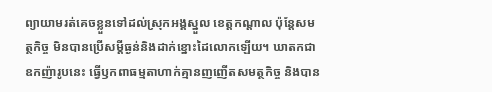ព្យាយាមរត់គេចខ្លួនទៅដល់ស្រុកអង្គស្នួល ខេត្តកណ្តាល ប៉ុន្តែសមត្ថកិច្ច មិនបានប្រើសម្ដីធ្ងន់និងដាក់ខ្នោះដៃលោកឡើយ។ ឃាតកជាឧកញ៉ារូបនេះ ធ្វើឫកពាធម្មតាហាក់គ្មានញញើតសមត្ថកិច្ច និងបាន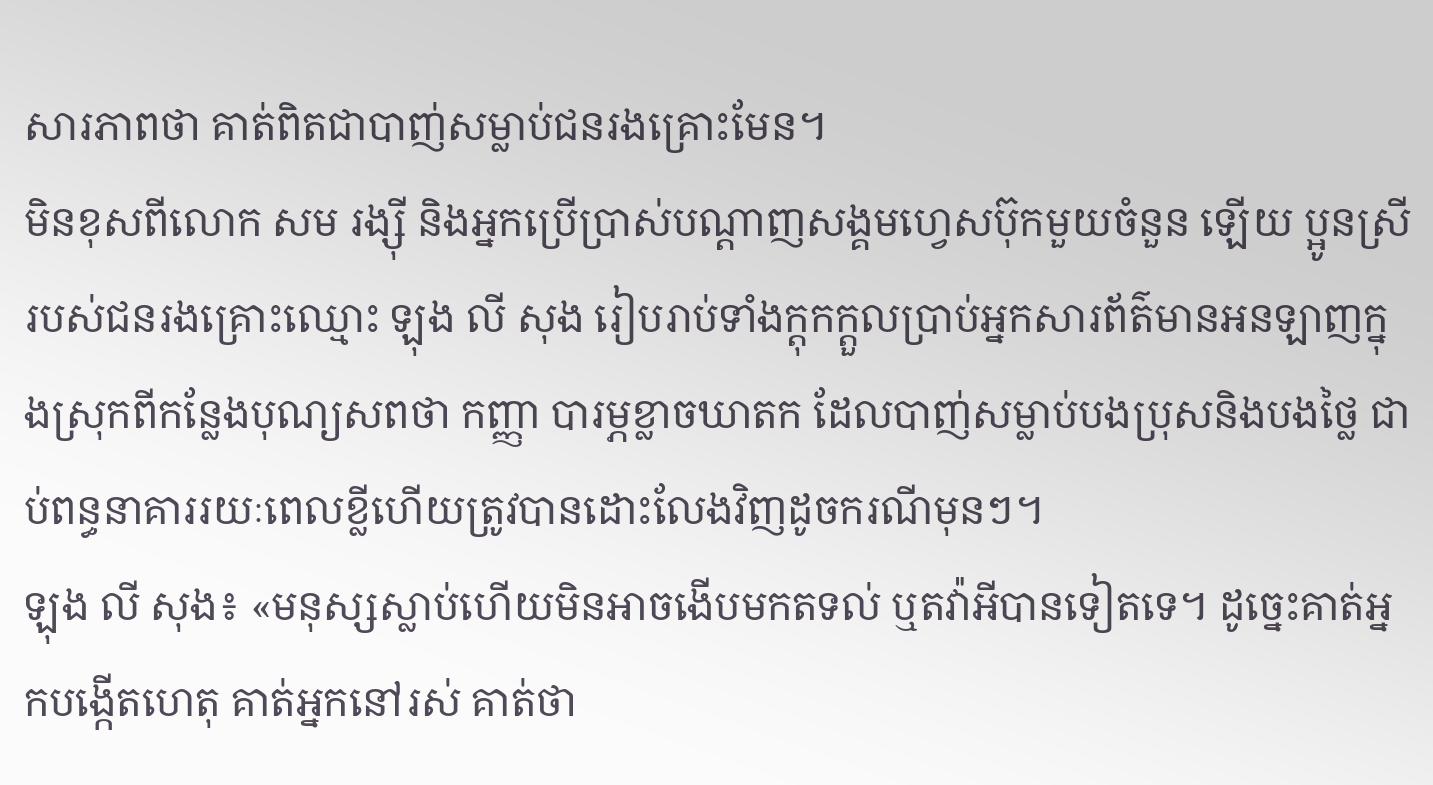សារភាពថា គាត់ពិតជាបាញ់សម្លាប់ជនរងគ្រោះមែន។
មិនខុសពីលោក សម រង្ស៊ី និងអ្នកប្រើប្រាស់បណ្តាញសង្គមហ្វេសប៊ុកមួយចំនួន ឡើយ ប្អូនស្រីរបស់ជនរងគ្រោះឈ្មោះ ឡុង លី សុង រៀបរាប់ទាំងក្តុកក្តួលប្រាប់អ្នកសារព័ត៌មានអនឡាញក្នុងស្រុកពីកន្លែងបុណ្យសពថា កញ្ញា បារម្ភខ្លាចឃាតក ដែលបាញ់សម្លាប់បងប្រុសនិងបងថ្លៃ ជាប់ពន្ធនាគាររយៈពេលខ្លីហើយត្រូវបានដោះលែងវិញដូចករណីមុនៗ។
ឡុង លី សុង៖ «មនុស្សស្លាប់ហើយមិនអាចងើបមកតទល់ ឬតវ៉ាអីបានទៀតទេ។ ដូច្នេះគាត់អ្នកបង្កើតហេតុ គាត់អ្នកនៅរស់ គាត់ថា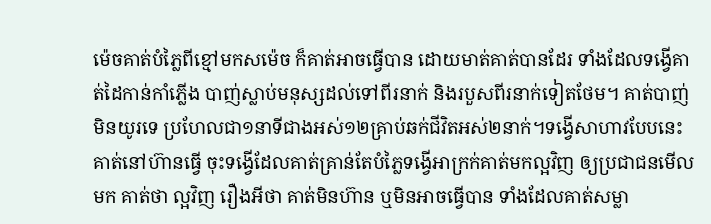ម៉េចគាត់បំភ្លៃពីខ្មៅមកសម៉េច ក៏គាត់អាចធ្វើបាន ដោយមាត់គាត់បានដែរ ទាំងដែលទង្វើគាត់ដៃកាន់កាំភ្លើង បាញ់ស្លាប់មនុស្សដល់ទៅពីរនាក់ និងរបួសពីរនាក់ទៀតថែម។ គាត់បាញ់មិនយូរទេ ប្រហែលជា១នាទីជាងអស់១២គ្រាប់ឆក់ជីវិតអស់២នាក់។ទង្វើសាហាវបែបនេះ គាត់នៅហ៊ានធ្វើ ចុះទង្វើដែលគាត់គ្រាន់តែបំភ្លៃទង្វើអាក្រក់គាត់មកល្អវិញ ឲ្យប្រជាជនមើលមក គាត់ថា ល្អវិញ រឿងអីថា គាត់មិនហ៊ាន ឬមិនអាចធ្វើបាន ទាំងដែលគាត់សម្លា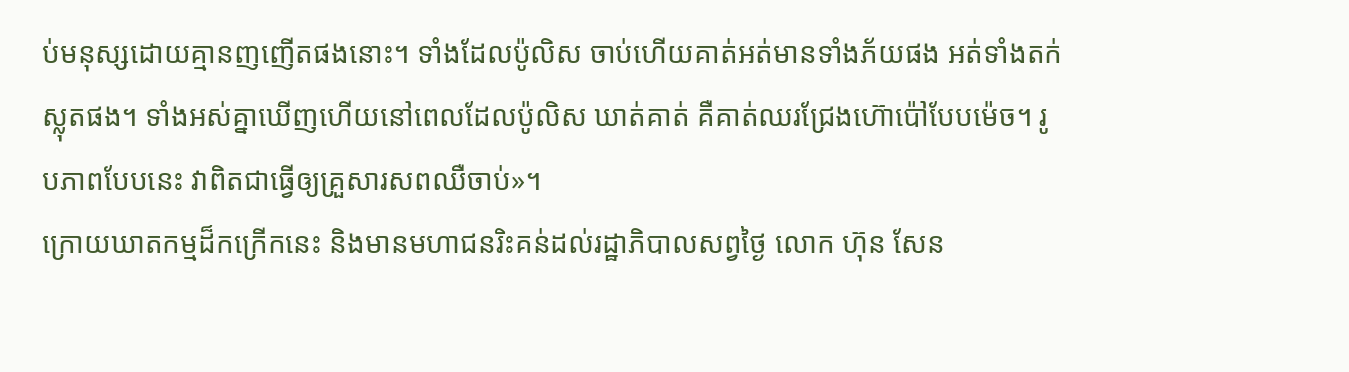ប់មនុស្សដោយគ្មានញញើតផងនោះ។ ទាំងដែលប៉ូលិស ចាប់ហើយគាត់អត់មានទាំងភ័យផង អត់ទាំងតក់ស្លុតផង។ ទាំងអស់គ្នាឃើញហើយនៅពេលដែលប៉ូលិស ឃាត់គាត់ គឺគាត់ឈរជ្រែងហ៊ោប៉ៅបែបម៉េច។ រូបភាពបែបនេះ វាពិតជាធ្វើឲ្យគ្រួសារសពឈឺចាប់»។
ក្រោយឃាតកម្មដ៏កក្រើកនេះ និងមានមហាជនរិះគន់ដល់រដ្ឋាភិបាលសព្វថ្ងៃ លោក ហ៊ុន សែន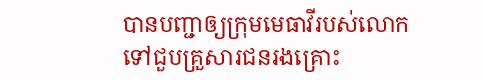បានបញ្ជាឲ្យក្រុមមេធាវីរបស់លោកទៅជួបគ្រួសារជនរងគ្រោះ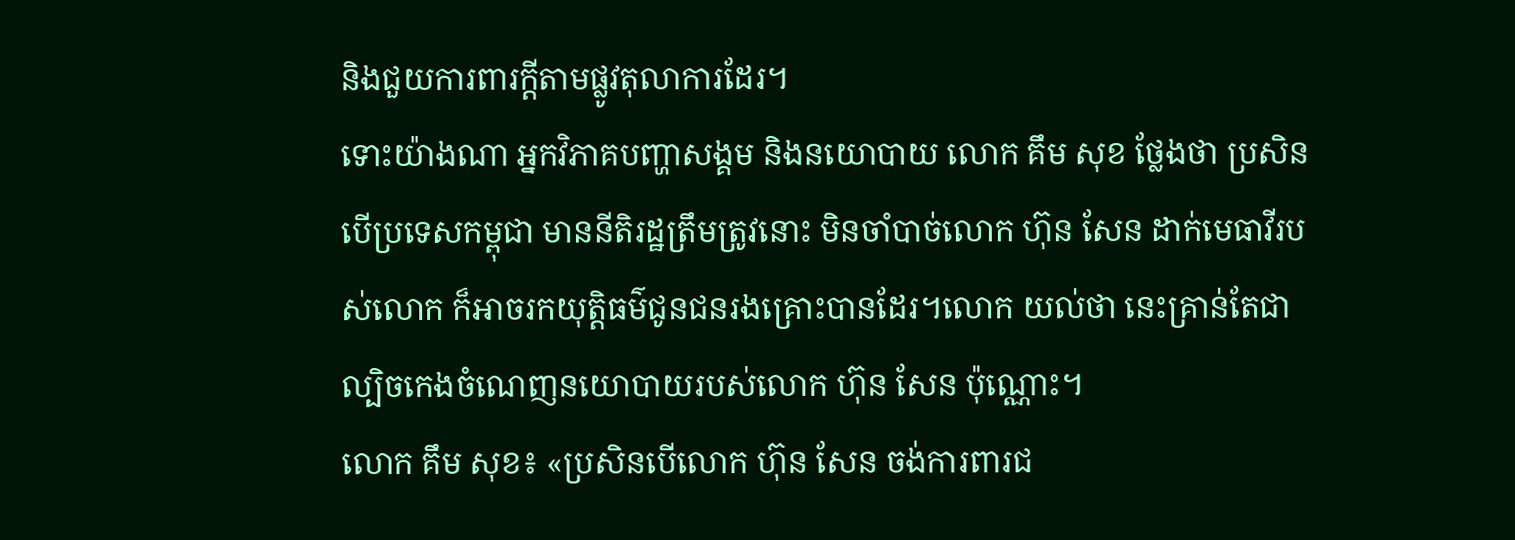និងជួយការពារក្តីតាមផ្លូវតុលាការដែរ។
ទោះយ៉ាងណា អ្នកវិភាគបញ្ហាសង្គម និងនយោបាយ លោក គឹម សុខ ថ្លែងថា ប្រសិនបើប្រទេសកម្ពុជា មាននីតិរដ្ឋត្រឹមត្រូវនោះ មិនចាំបាច់លោក ហ៊ុន សែន ដាក់មេធាវីរបស់លោក ក៏អាចរកយុត្តិធម៌ជូនជនរងគ្រោះបានដែរ។លោក យល់ថា នេះគ្រាន់តែជាល្បិចកេងចំណេញនយោបាយរបស់លោក ហ៊ុន សែន ប៉ុណ្ណោះ។
លោក គឹម សុខ៖ «ប្រសិនបើលោក ហ៊ុន សែន ចង់ការពារជ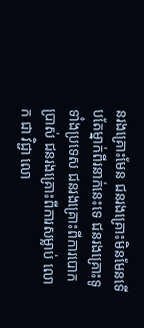នរងគ្រោះមែន ជនរងគ្រោះមិនមែនទើបតែម្នាក់ពីរនាក់នេះទេ ជនរងគ្រោះទូទាំងប្រទេស ជនរងគ្រោះពីការបោកប្រាស់ ជនរងគ្រោះពីការសម្លាប់ លោក ជា វិជ្ជា លោ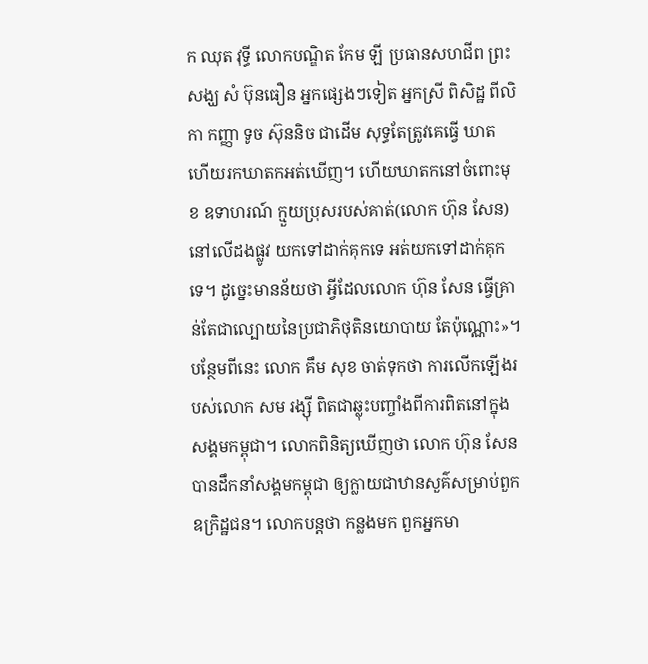ក ឈុត វុទ្ធី លោកបណ្ឌិត កែម ឡី ប្រធានសហជីព ព្រះសង្ឃ សំ ប៊ុនធឿន អ្នកផ្សេងៗទៀត អ្នកស្រី ពិសិដ្ឋ ពីលិកា កញ្ញា ទូច ស៊ុននិច ជាដើម សុទ្ធតែត្រូវគេធ្វើ ឃាត ហើយរកឃាតកអត់ឃើញ។ ហើយឃាតកនៅចំពោះមុខ ឧទាហរណ៍ ក្មួយប្រុសរបស់គាត់(លោក ហ៊ុន សែន)នៅលើដងផ្លូវ យកទៅដាក់គុកទេ អត់យកទៅដាក់គុកទេ។ ដូច្នេះមានន័យថា អ្វីដែលលោក ហ៊ុន សែន ធ្វើគ្រាន់តែជាល្បោយនៃប្រជាភិថុតិនយោបាយ តែប៉ុណ្ណោះ»។
បន្ថែមពីនេះ លោក គឹម សុខ ចាត់ទុកថា ការលើកឡើងរបស់លោក សម រង្ស៊ី ពិតជាឆ្លុះបញ្ចាំងពីការពិតនៅក្នុងសង្គមកម្ពុជា។ លោកពិនិត្យឃើញថា លោក ហ៊ុន សែន បានដឹកនាំសង្គមកម្ពុជា ឲ្យក្លាយជាឋានសួគ៌សម្រាប់ពួកឧក្រិដ្ឋជន។ លោកបន្តថា កន្លងមក ពួកអ្នកមា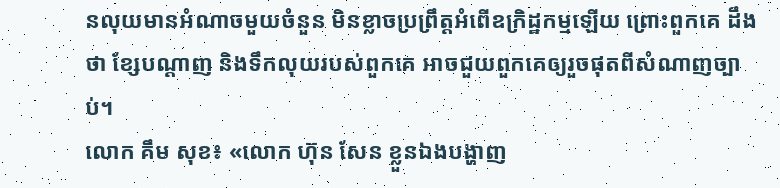នលុយមានអំណាចមួយចំនួន មិនខ្លាចប្រព្រឹត្តអំពើឧក្រិដ្ឋកម្មឡើយ ព្រោះពួកគេ ដឹងថា ខ្សែបណ្ដាញ និងទឹកលុយរបស់ពួកគេ អាចជួយពួកគេឲ្យរួចផុតពីសំណាញច្បាប់។
លោក គឹម សុខ៖ «លោក ហ៊ុន សែន ខ្លួនឯងបង្ហាញ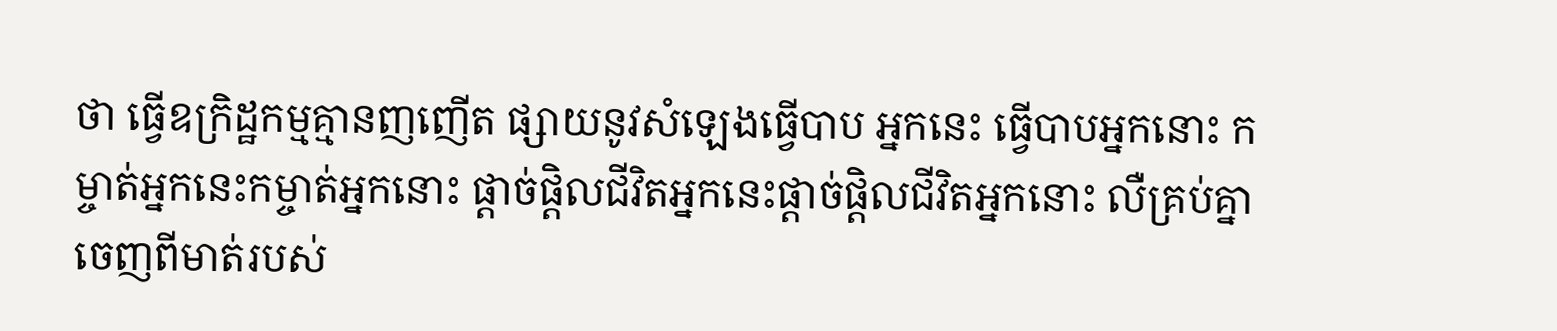ថា ធ្វើឧក្រិដ្ឋកម្មគ្មានញញើត ផ្សាយនូវសំឡេងធ្វើបាប អ្នកនេះ ធ្វើបាបអ្នកនោះ កម្ចាត់អ្នកនេះកម្ចាត់អ្នកនោះ ផ្តាច់ផ្តិលជីវិតអ្នកនេះផ្តាច់ផ្តិលជីវិតអ្នកនោះ លឺគ្រប់គ្នាចេញពីមាត់របស់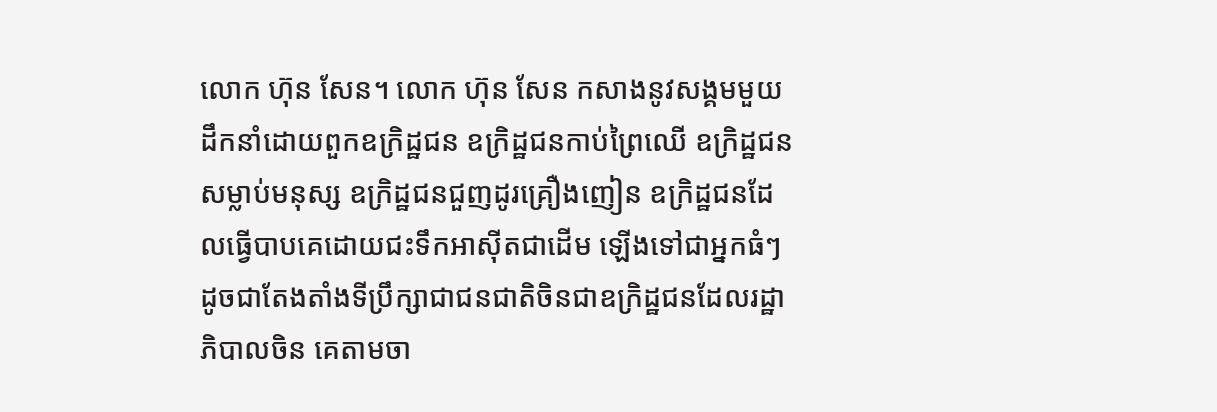លោក ហ៊ុន សែន។ លោក ហ៊ុន សែន កសាងនូវសង្គមមួយដឹកនាំដោយពួកឧក្រិដ្ឋជន ឧក្រិដ្ឋជនកាប់ព្រៃឈើ ឧក្រិដ្ឋជនសម្លាប់មនុស្ស ឧក្រិដ្ឋជនជួញដូរគ្រឿងញៀន ឧក្រិដ្ឋជនដែលធ្វើបាបគេដោយជះទឹកអាស៊ីតជាដើម ឡើងទៅជាអ្នកធំៗ ដូចជាតែងតាំងទីប្រឹក្សាជាជនជាតិចិនជាឧក្រិដ្ឋជនដែលរដ្ឋាភិបាលចិន គេតាមចា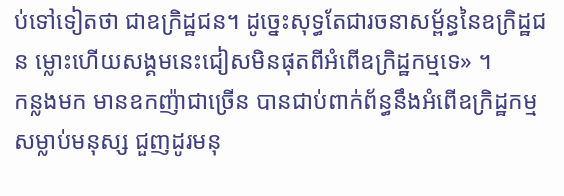ប់ទៅទៀតថា ជាឧក្រិដ្ឋជន។ ដូច្នេះសុទ្ធតែជារចនាសម្ព័ន្ធនៃឧក្រិដ្ឋជន ម្លោះហើយសង្គមនេះជៀសមិនផុតពីអំពើឧក្រិដ្ឋកម្មទេ» ។
កន្លងមក មានឧកញ៉ាជាច្រើន បានជាប់ពាក់ព័ន្ធនឹងអំពើឧក្រិដ្ឋកម្មសម្លាប់មនុស្ស ជួញដូរមនុ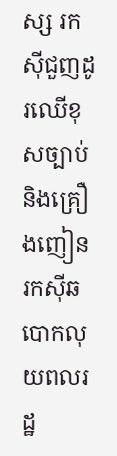ស្ស រកស៊ីជួញដូរឈើខុសច្បាប់ និងគ្រឿងញៀន រកស៊ីឆបោកលុយពលរដ្ឋ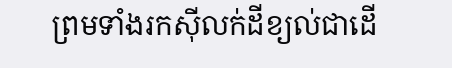ព្រមទាំងរកស៊ីលក់ដីខ្យល់ជាដើ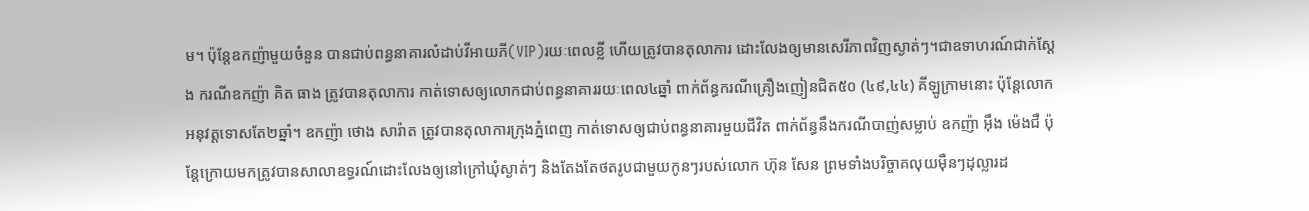ម។ ប៉ុន្តែឧកញ៉ាមួយចំនួន បានជាប់ពន្ធនាគារលំដាប់វីអាយភី(VIP)រយៈពេលខ្លី ហើយត្រូវបានតុលាការ ដោះលែងឲ្យមានសេរីភាពវិញស្ងាត់ៗ។ជាឧទាហរណ៍ជាក់ស្តែង ករណីឧកញ៉ា គិត ធាង ត្រូវបានតុលាការ កាត់ទោសឲ្យលោកជាប់ពន្ធនាគាររយៈពេល៤ឆ្នាំ ពាក់ព័ន្ធករណីគ្រឿងញៀនជិត៥០ (៤៩,៤៤) គីឡូក្រាមនោះ ប៉ុន្តែលោក អនុវត្តទោសតែ២ឆ្នាំ។ ឧកញ៉ា ថោង សារ៉ាត ត្រូវបានតុលាការក្រុងភ្នំពេញ កាត់ទោសឲ្យជាប់ពន្ធនាគារមួយជីវិត ពាក់ព័ន្ធនឹងករណីបាញ់សម្លាប់ ឧកញ៉ា អ៊ឹង ម៉េងជឺ ប៉ុន្តែក្រោយមកត្រូវបានសាលាឧទ្ធរណ៍ដោះលែងឲ្យនៅក្រៅឃុំស្ងាត់ៗ និងតែងតែថតរូបជាមួយកូនៗរបស់លោក ហ៊ុន សែន ព្រមទាំងបរិច្ចាគលុយម៉ឺនៗដុល្លារដ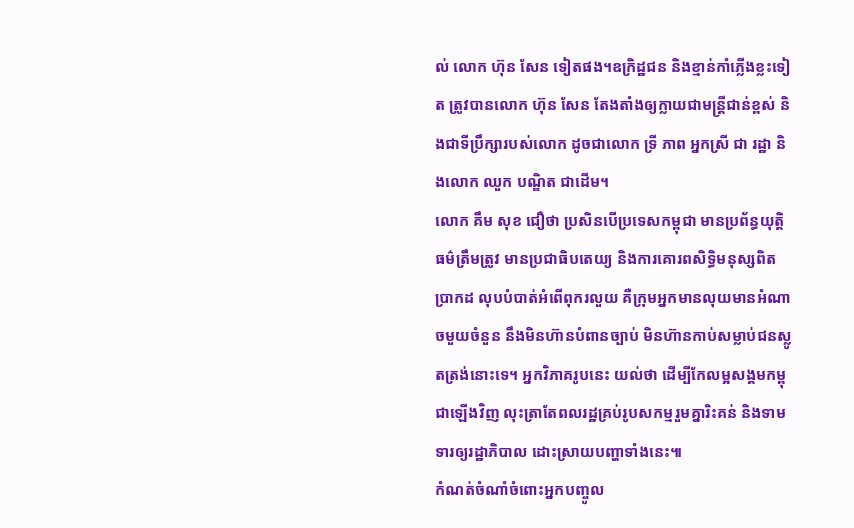ល់ លោក ហ៊ុន សែន ទៀតផង។ឧក្រិដ្ឋជន និងខ្មាន់កាំភ្លើងខ្លះទៀត ត្រូវបានលោក ហ៊ុន សែន តែងតាំងឲ្យក្លាយជាមន្ត្រីជាន់ខ្ពស់ និងជាទីប្រឹក្សារបស់លោក ដូចជាលោក ទ្រី ភាព អ្នកស្រី ជា រដ្ឋា និងលោក ឈួក បណ្ឌិត ជាដើម។
លោក គឹម សុខ ជឿថា ប្រសិនបើប្រទេសកម្ពុជា មានប្រព័ន្ធយុត្តិធម៌ត្រឹមត្រូវ មានប្រជាធិបតេយ្យ និងការគោរពសិទ្ធិមនុស្សពិតប្រាកដ លុបបំបាត់អំពើពុករលួយ គឺក្រុមអ្នកមានលុយមានអំណាចមួយចំនួន នឹងមិនហ៊ានបំពានច្បាប់ មិនហ៊ានកាប់សម្លាប់ជនស្លូតត្រង់នោះទេ។ អ្នកវិភាគរូបនេះ យល់ថា ដើម្បីកែលម្អសង្គមកម្ពុជាឡើងវិញ លុះត្រាតែពលរដ្ឋគ្រប់រូបសកម្មរួមគ្នារិះគន់ និងទាមទារឲ្យរដ្ឋាភិបាល ដោះស្រាយបញ្ហាទាំងនេះ៕
កំណត់ចំណាំចំពោះអ្នកបញ្ចូល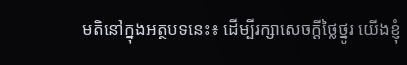មតិនៅក្នុងអត្ថបទនេះ៖ ដើម្បីរក្សាសេចក្ដីថ្លៃថ្នូរ យើងខ្ញុំ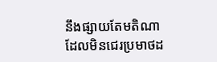នឹងផ្សាយតែមតិណា ដែលមិនជេរប្រមាថដ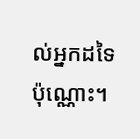ល់អ្នកដទៃប៉ុណ្ណោះ។